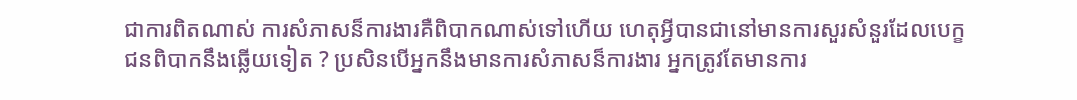ជាការពិតណាស់ ការសំភាសន៏ការងារគឺពិបាកណាស់ទៅហើយ ហេតុអ្វីបានជានៅមានការសួរសំនួរដែលបេក្ខជនពិបាកនឹងឆ្លើយទៀត ? ប្រសិនបើអ្នកនឹងមានការសំភាសន៏ការងារ អ្នកត្រូវតែមានការ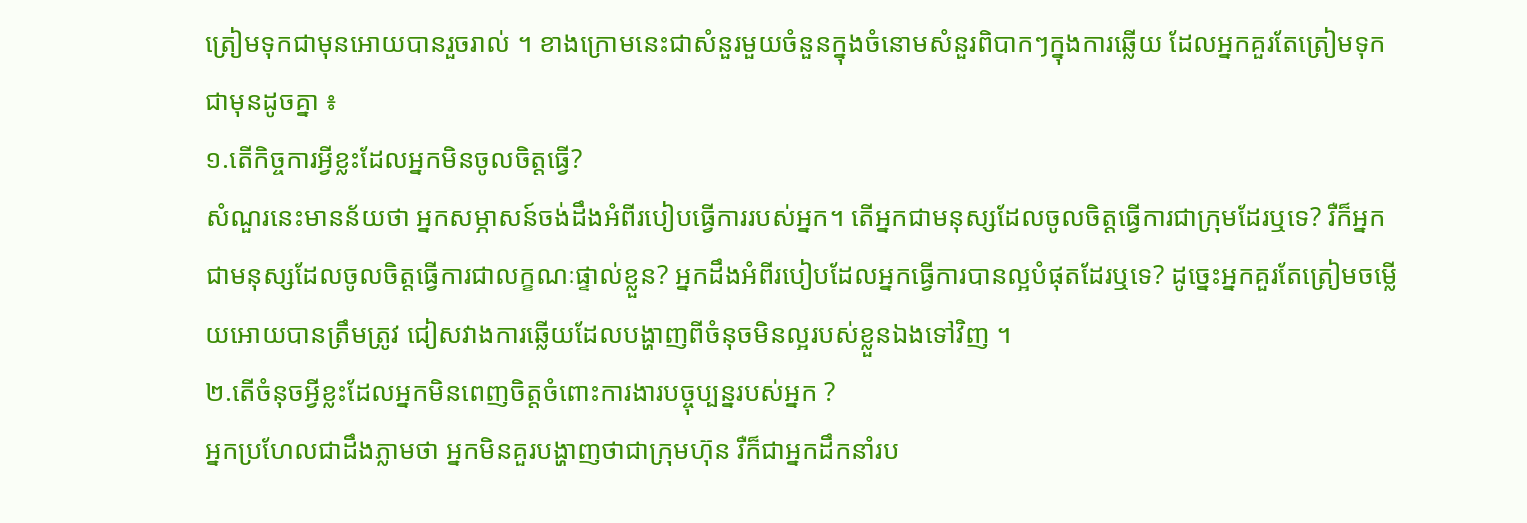ត្រៀមទុកជាមុនអោយបានរួចរាល់ ។ ខាងក្រោមនេះជាសំនួរមួយចំនួនក្នុងចំនោមសំនួរពិបាកៗក្នុងការឆ្លើយ ដែលអ្នកគួរតែត្រៀមទុកជាមុនដូចគ្នា ៖
១.តើកិច្ចការអ្វីខ្លះដែលអ្នកមិនចូលចិត្តធ្វើ?
សំណួរនេះមានន័យថា អ្នកសម្ភាសន៍ចង់ដឹងអំពីរបៀបធ្វើការរបស់អ្នក។ តើអ្នកជាមនុស្សដែលចូលចិត្តធ្វើការជាក្រុមដែរឬទេ? រឺក៏អ្នកជាមនុស្សដែលចូលចិត្តធ្វើការជាលក្ខណៈផ្ទាល់ខ្លួន? អ្នកដឹងអំពីរបៀបដែលអ្នកធ្វើការបានល្អបំផុតដែរឬទេ? ដូច្នេះអ្នកគួរតែត្រៀមចម្លើយអោយបានត្រឹមត្រូវ ជៀសវាងការឆ្លើយដែលបង្ហាញពីចំនុចមិនល្អរបស់ខ្លួនឯងទៅវិញ ។
២.តើចំនុចអ្វីខ្លះដែលអ្នកមិនពេញចិត្តចំពោះការងារបច្ចុប្បន្នរបស់អ្នក ?
អ្នកប្រហែលជាដឹងភ្លាមថា អ្នកមិនគួរបង្ហាញថាជាក្រុមហ៊ុន រឺក៏ជាអ្នកដឹកនាំរប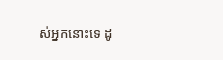ស់អ្នកនោះទេ ដូ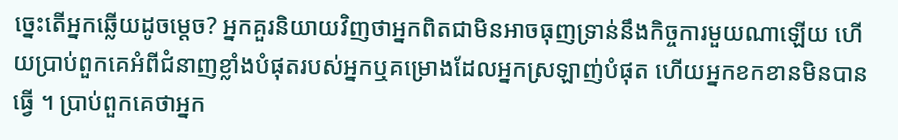ច្នេះតើអ្នកឆ្លើយដូចម្តេច? អ្នកគួរនិយាយវិញថាអ្នកពិតជាមិនអាចធុញទ្រាន់នឹងកិច្ចការមួយណាឡើយ ហើយប្រាប់ពួកគេអំពីជំនាញខ្លាំងបំផុតរបស់អ្នកឬគម្រោងដែលអ្នកស្រឡាញ់បំផុត ហើយអ្នកខកខានមិនបានធ្វើ ។ ប្រាប់ពួកគេថាអ្នក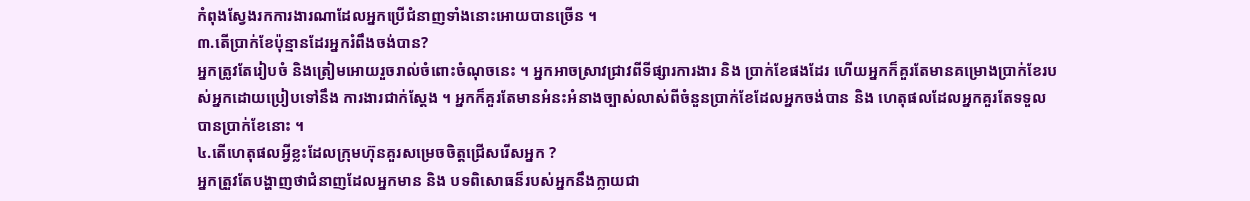កំពុងស្វែងរកការងារណាដែលអ្នកប្រើជំនាញទាំងនោះអោយបានច្រើន ។
៣.តើប្រាក់ខែប៉ុន្មានដែរអ្នករំពឹងចង់បាន?
អ្នកត្រូវតែរៀបចំ និងត្រៀមអោយរួចរាល់ចំពោះចំណុចនេះ ។ អ្នកអាចស្រាវជ្រាវពីទីផ្សារការងារ និង ប្រាក់ខែផងដែរ ហើយអ្នកក៏គួរតែមានគម្រោងប្រាក់ខែរបស់អ្នកដោយប្រៀបទៅនឹង ការងារជាក់ស្តែង ។ អ្នកក៏គួរតែមានអំនះអំនាងច្បាស់លាស់ពីចំនួនប្រាក់ខែដែលអ្នកចង់បាន និង ហេតុផលដែលអ្នកគួរតែទទួលបានប្រាក់ខែនោះ ។
៤.តើហេតុផលអ្វីខ្លះដែលក្រុមហ៊ុនគួរសម្រេចចិត្តជ្រើសរើសអ្នក ?
អ្នកត្រួវតែបង្ហាញថាជំនាញដែលអ្នកមាន និង បទពិសោធន៏របស់អ្នកនឹងក្លាយជា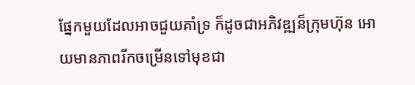ផ្នែកមួយដែលអាចជួយគាំទ្រ ក៏ដូចជាអភិវឌ្ឍន៏ក្រុមហ៊ុន អោយមានភាពរីកចម្រើនទៅមុខជា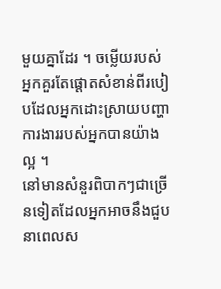មួយគ្នាដែរ ។ ចម្លើយរបស់អ្នកគួរតែផ្តោតសំខាន់ពីរបៀបដែលអ្នកដោះស្រាយបញ្ហាការងាររបស់អ្នកបានយ៉ាងល្អ ។
នៅមានសំនួរពិបាកៗជាច្រើនទៀតដែលអ្នកអាចនឹងជួបនាពេលស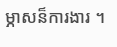ម្ភាសន៏ការងារ ។